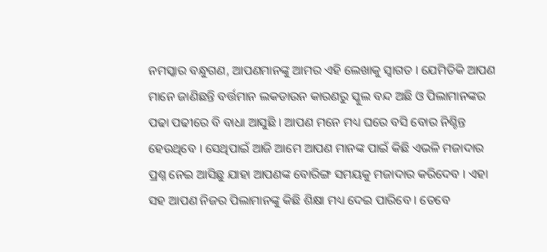ନମସ୍କାର ବନ୍ଧୁଗଣ, ଆପଣମାନଙ୍କୁ ଆମର ଏହି ଲେଖାକୁ ସ୍ଵାଗତ । ଯେମିତିକି ଆପଣ ମାନେ ଜାଣିଛନ୍ତି ବର୍ତ୍ତମାନ ଲକଡାଉନ କାରଣରୁ ସ୍କୁଲ ବନ୍ଦ ଅଛି ଓ ପିଲାମାନଙ୍କର ପଢା ପଢୀରେ ବି ବାଧା ଆସୁଛି । ଆପଣ ମନେ ମଧ୍ୟ ଘରେ ବସି ବୋର ନିଶ୍ଚିନ୍ତ ହେଉଥିବେ । ସେଥିପାଇଁ ଆଜି ଆମେ ଆପଣ ମାନଙ୍କ ପାଇଁ କିଛି ଏଭଳି ମଜାଦାର ପ୍ରଶ୍ନ ନେଇ ଆସିଛୁ ଯାହା ଆପଣଙ୍କ ବୋରିଙ୍ଗ ସମୟକୁ ମଜାଦାର କରିଦେବ । ଏହା ସହ ଆପଣ ନିଜର ପିଲାମାନଙ୍କୁ କିଛି ଶିକ୍ଷା ମଧ୍ୟ ଦେଇ ପାରିବେ । ତେବେ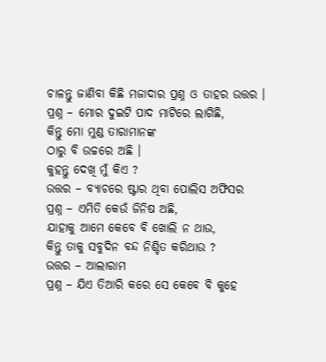ଚାଳନ୍ତୁ ଜାଣିବା କିଛି ମଜାଦାର ପ୍ରଶ୍ନ ଓ ତାହର ଉତ୍ତର ।
ପ୍ରଶ୍ନ – ମୋର ଦୁଇଟି ପାଦ ମାଟିରେ ଲାଗିଛି,
କିନ୍ତୁ ମୋ ମୁଣ୍ଡ ତାରାମାନଙ୍କ
ଠାରୁ ବି ଉଚ୍ଚରେ ଅଛି ।
କୁହନ୍ତୁ ଦେଖି ମୁଁ କିଏ ?
ଉତ୍ତର – ବ୍ୟାଚରେ ଷ୍ଟାର ଥିବା ପୋଲିସ ଅଫିସର
ପ୍ରଶ୍ନ – ଏମିତି କେଉଁ ଜିନିଷ ଅଛି,
ଯାହାକୁ ଆମେ କେବେ ବି ଖୋଲି ନ ଥାଉ,
କିନ୍ତୁ ତାକୁ ସବୁଦିନ ବନ୍ଦ ନିଶ୍ଚିତ କରିଥାଉ ?
ଉତ୍ତର – ଆଲାରାମ
ପ୍ରଶ୍ନ – ଯିଏ ତିଆରି କରେ ସେ କେବେ ବି କୁହେ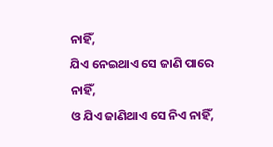ନାହିଁ,
ଯିଏ ନେଇଥାଏ ସେ ଜାଣି ପାରେ ନାହିଁ,
ଓ ଯିଏ ଜାଣିଥାଏ ସେ ନିଏ ନାହିଁ,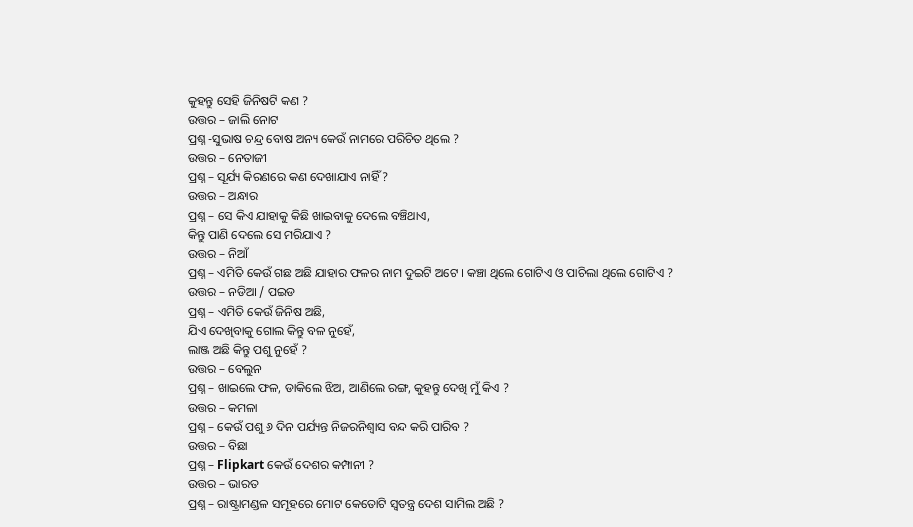କୁହନ୍ତୁ ସେହି ଜିନିଷଟି କଣ ?
ଉତ୍ତର – ଜାଲି ନୋଟ
ପ୍ରଶ୍ନ -ସୁଭାଷ ଚନ୍ଦ୍ର ବୋଷ ଅନ୍ୟ କେଉଁ ନାମରେ ପରିଚିତ ଥିଲେ ?
ଉତ୍ତର – ନେତାଜୀ
ପ୍ରଶ୍ନ – ସୂର୍ଯ୍ୟ କିରଣରେ କଣ ଦେଖାଯାଏ ନାହିଁ ?
ଉତ୍ତର – ଅନ୍ଧାର
ପ୍ରଶ୍ନ – ସେ କିଏ ଯାହାକୁ କିଛି ଖାଇବାକୁ ଦେଲେ ବଞ୍ଚିଥାଏ,
କିନ୍ତୁ ପାଣି ଦେଲେ ସେ ମରିଯାଏ ?
ଉତ୍ତର – ନିଆଁ
ପ୍ରଶ୍ନ – ଏମିତି କେଉଁ ଗଛ ଅଛି ଯାହାର ଫଳର ନାମ ଦୁଇଟି ଅଟେ । କଞ୍ଚା ଥିଲେ ଗୋଟିଏ ଓ ପାଚିଲା ଥିଲେ ଗୋଟିଏ ?
ଉତ୍ତର – ନଡିଆ / ପଇଡ
ପ୍ରଶ୍ନ – ଏମିତି କେଉଁ ଜିନିଷ ଅଛି,
ଯିଏ ଦେଖିବାକୁ ଗୋଲ କିନ୍ତୁ ବଳ ନୁହେଁ,
ଲାଞ୍ଜ ଅଛି କିନ୍ତୁ ପଶୁ ନୁହେଁ ?
ଉତ୍ତର – ବେଲୁନ
ପ୍ରଶ୍ନ – ଖାଇଲେ ଫଳ, ଡାକିଲେ ଝିଅ, ଆଣିଲେ ରଙ୍ଗ, କୁହନ୍ତୁ ଦେଖି ମୁଁ କିଏ ?
ଉତ୍ତର – କମଳା
ପ୍ରଶ୍ନ – କେଉଁ ପଶୁ ୬ ଦିନ ପର୍ଯ୍ୟନ୍ତ ନିଜରନିଶ୍ଵାସ ବନ୍ଦ କରି ପାରିବ ?
ଉତ୍ତର – ବିଛା
ପ୍ରଶ୍ନ – Flipkart କେଉଁ ଦେଶର କମ୍ପାନୀ ?
ଉତ୍ତର – ଭାରତ
ପ୍ରଶ୍ନ – ରାଷ୍ଟ୍ରାମଣ୍ଡଳ ସମୂହରେ ମୋଟ କେତୋଟି ସ୍ଵତନ୍ତ୍ର ଦେଶ ସାମିଲ ଅଛି ?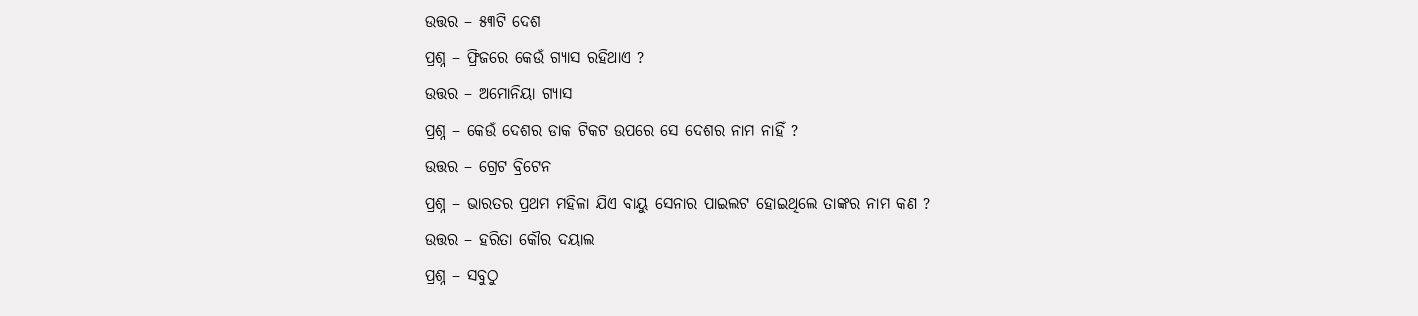ଉତ୍ତର – ୫୩ଟି ଦେଶ
ପ୍ରଶ୍ନ – ଫ୍ରିଜରେ କେଉଁ ଗ୍ୟାସ ରହିଥାଏ ?
ଉତ୍ତର – ଅମୋନିୟା ଗ୍ୟାସ
ପ୍ରଶ୍ନ – କେଉଁ ଦେଶର ଡାକ ଟିକଟ ଉପରେ ସେ ଦେଶର ନାମ ନାହିଁ ?
ଉତ୍ତର – ଗ୍ରେଟ ବ୍ରିଟେନ
ପ୍ରଶ୍ନ – ଭାରତର ପ୍ରଥମ ମହିଳା ଯିଏ ବାୟୁ ସେନାର ପାଇଲଟ ହୋଇଥିଲେ ତାଙ୍କର ନାମ କଣ ?
ଉତ୍ତର – ହରିତା କୌର ଦୟାଲ
ପ୍ରଶ୍ନ – ସବୁଠୁ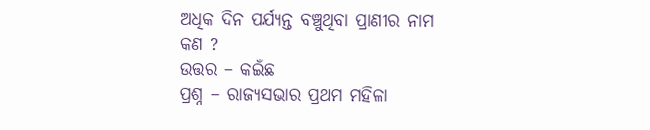ଅଧିକ ଦିନ ପର୍ଯ୍ୟନ୍ତ ବଞ୍ଚୁଥିବା ପ୍ରାଣୀର ନାମ କଣ ?
ଉତ୍ତର – କଇଁଛ
ପ୍ରଶ୍ନ – ରାଜ୍ୟସଭାର ପ୍ରଥମ ମହିଳା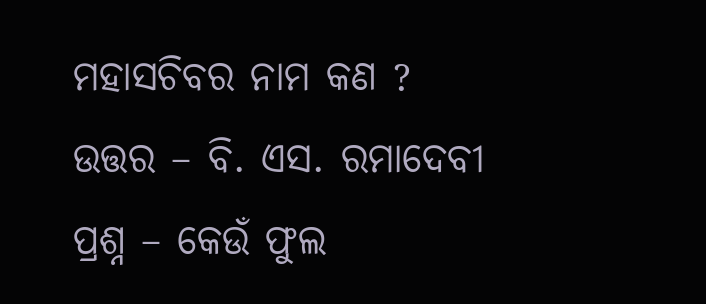ମହାସଚିବର ନାମ କଣ ?
ଉତ୍ତର – ବି. ଏସ. ରମାଦେବୀ
ପ୍ରଶ୍ନ – କେଉଁ ଫୁଲ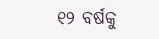୧୨ ବର୍ଷକୁ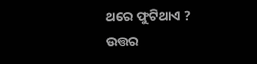ଥରେ ଫୁଟିଥାଏ ?
ଉତ୍ତର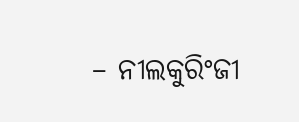– ନୀଲକୁରିଂଜୀ